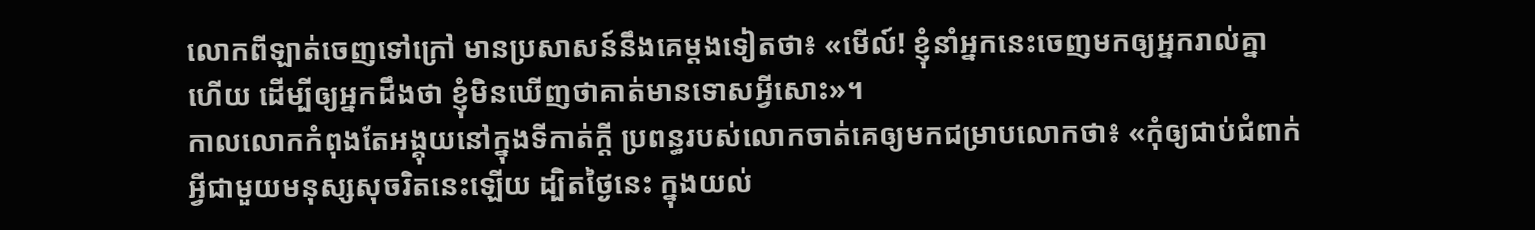លោកពីឡាត់ចេញទៅក្រៅ មានប្រសាសន៍នឹងគេម្តងទៀតថា៖ «មើល៍! ខ្ញុំនាំអ្នកនេះចេញមកឲ្យអ្នករាល់គ្នាហើយ ដើម្បីឲ្យអ្នកដឹងថា ខ្ញុំមិនឃើញថាគាត់មានទោសអ្វីសោះ»។
កាលលោកកំពុងតែអង្គុយនៅក្នុងទីកាត់ក្តី ប្រពន្ធរបស់លោកចាត់គេឲ្យមកជម្រាបលោកថា៖ «កុំឲ្យជាប់ជំពាក់អ្វីជាមួយមនុស្សសុចរិតនេះឡើយ ដ្បិតថ្ងៃនេះ ក្នុងយល់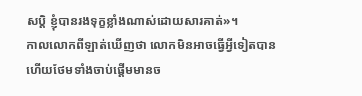សប្ដិ ខ្ញុំបានរងទុក្ខខ្លាំងណាស់ដោយសារគាត់»។
កាលលោកពីឡាត់ឃើញថា លោកមិនអាចធ្វើអ្វីទៀតបាន ហើយថែមទាំងចាប់ផ្ដើមមានច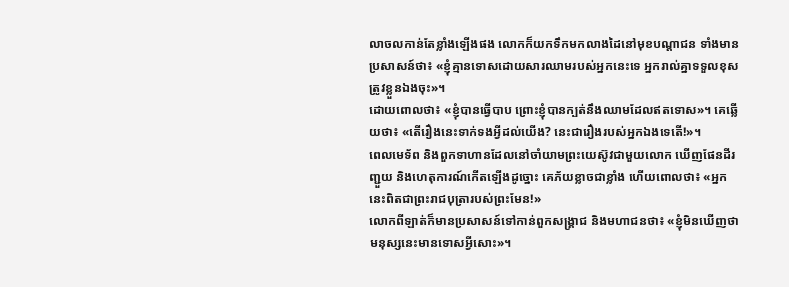លាចលកាន់តែខ្លាំងឡើងផង លោកក៏យកទឹកមកលាងដៃនៅមុខបណ្តាជន ទាំងមានប្រសាសន៍ថា៖ «ខ្ញុំគ្មានទោសដោយសារឈាមរបស់អ្នកនេះទេ អ្នករាល់គ្នាទទួលខុសត្រូវខ្លួនឯងចុះ»។
ដោយពោលថា៖ «ខ្ញុំបានធ្វើបាប ព្រោះខ្ញុំបានក្បត់នឹងឈាមដែលឥតទោស»។ គេឆ្លើយថា៖ «តើរឿងនេះទាក់ទងអ្វីដល់យើង? នេះជារឿងរបស់អ្នកឯងទេតើ!»។
ពេលមេទ័ព និងពួកទាហានដែលនៅចាំយាមព្រះយេស៊ូវជាមួយលោក ឃើញផែនដីរញ្ជួយ និងហេតុការណ៍កើតឡើងដូច្នោះ គេភ័យខ្លាចជាខ្លាំង ហើយពោលថា៖ «អ្នកនេះពិតជាព្រះរាជបុត្រារបស់ព្រះមែន!»
លោកពីឡាត់ក៏មានប្រសាសន៍ទៅកាន់ពួកសង្គ្រាជ និងមហាជនថា៖ «ខ្ញុំមិនឃើញថាមនុស្សនេះមានទោសអ្វីសោះ»។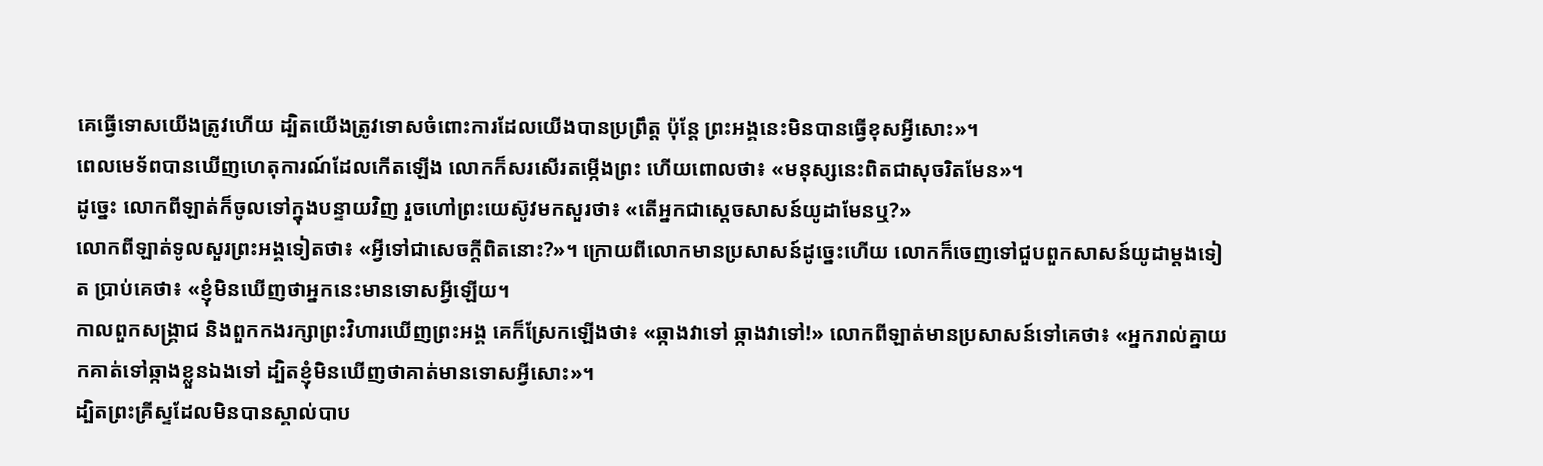គេធ្វើទោសយើងត្រូវហើយ ដ្បិតយើងត្រូវទោសចំពោះការដែលយើងបានប្រព្រឹត្ត ប៉ុន្តែ ព្រះអង្គនេះមិនបានធ្វើខុសអ្វីសោះ»។
ពេលមេទ័ពបានឃើញហេតុការណ៍ដែលកើតឡើង លោកក៏សរសើរតម្កើងព្រះ ហើយពោលថា៖ «មនុស្សនេះពិតជាសុចរិតមែន»។
ដូច្នេះ លោកពីឡាត់ក៏ចូលទៅក្នុងបន្ទាយវិញ រួចហៅព្រះយេស៊ូវមកសួរថា៖ «តើអ្នកជាសេ្តចសាសន៍យូដាមែនឬ?»
លោកពីឡាត់ទូលសួរព្រះអង្គទៀតថា៖ «អ្វីទៅជាសេចក្តីពិតនោះ?»។ ក្រោយពីលោកមានប្រសាសន៍ដូច្នេះហើយ លោកក៏ចេញទៅជួបពួកសាសន៍យូដាម្តងទៀត ប្រាប់គេថា៖ «ខ្ញុំមិនឃើញថាអ្នកនេះមានទោសអ្វីឡើយ។
កាលពួកសង្គ្រាជ និងពួកកងរក្សាព្រះវិហារឃើញព្រះអង្គ គេក៏ស្រែកឡើងថា៖ «ឆ្កាងវាទៅ ឆ្កាងវាទៅ!» លោកពីឡាត់មានប្រសាសន៍ទៅគេថា៖ «អ្នករាល់គ្នាយកគាត់ទៅឆ្កាងខ្លួនឯងទៅ ដ្បិតខ្ញុំមិនឃើញថាគាត់មានទោសអ្វីសោះ»។
ដ្បិតព្រះគ្រីស្ទដែលមិនបានស្គាល់បាប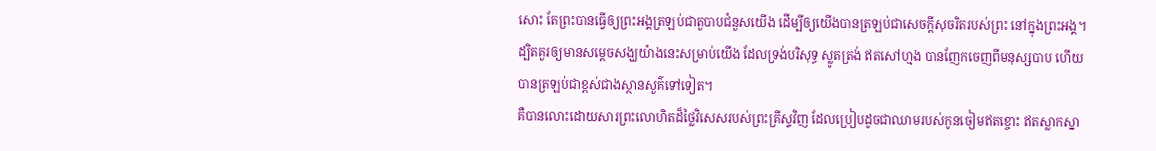សោះ តែព្រះបានធ្វើឲ្យព្រះអង្គត្រឡប់ជាតួបាបជំនួសយើង ដើម្បីឲ្យយើងបានត្រឡប់ជាសេចក្តីសុចរិតរបស់ព្រះ នៅក្នុងព្រះអង្គ។
ដ្បិតគួរឲ្យមានសម្តេចសង្ឃយ៉ាងនេះសម្រាប់យើង ដែលទ្រង់បរិសុទ្ធ ស្លូតត្រង់ ឥតសៅហ្មង បានញែកចេញពីមនុស្សបាប ហើយបានត្រឡប់ជាខ្ពស់ជាងស្ថានសួគ៌ទៅទៀត។
គឺបានលោះដោយសារព្រះលោហិតដ៏ថ្លៃវិសេសរបស់ព្រះគ្រីស្ទវិញ ដែលប្រៀបដូចជាឈាមរបស់កូនចៀមឥតខ្ចោះ ឥតស្លាកស្នា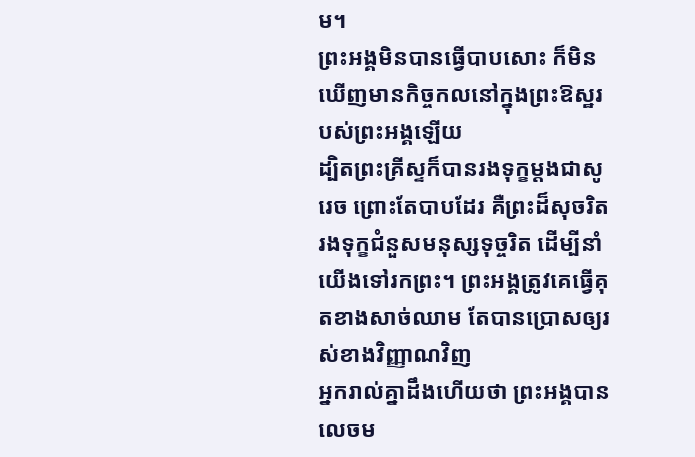ម។
ព្រះអង្គមិនបានធ្វើបាបសោះ ក៏មិនឃើញមានកិច្ចកលនៅក្នុងព្រះឱស្ឋរបស់ព្រះអង្គឡើយ
ដ្បិតព្រះគ្រីស្ទក៏បានរងទុក្ខម្តងជាសូរេច ព្រោះតែបាបដែរ គឺព្រះដ៏សុចរិតរងទុក្ខជំនួសមនុស្សទុច្ចរិត ដើម្បីនាំយើងទៅរកព្រះ។ ព្រះអង្គត្រូវគេធ្វើគុតខាងសាច់ឈាម តែបានប្រោសឲ្យរស់ខាងវិញ្ញាណវិញ
អ្នករាល់គ្នាដឹងហើយថា ព្រះអង្គបានលេចម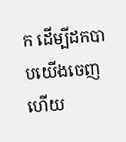ក ដើម្បីដកបាបយើងចេញ ហើយ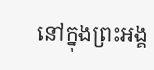នៅក្នុងព្រះអង្គ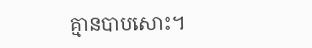គ្មានបាបសោះ។